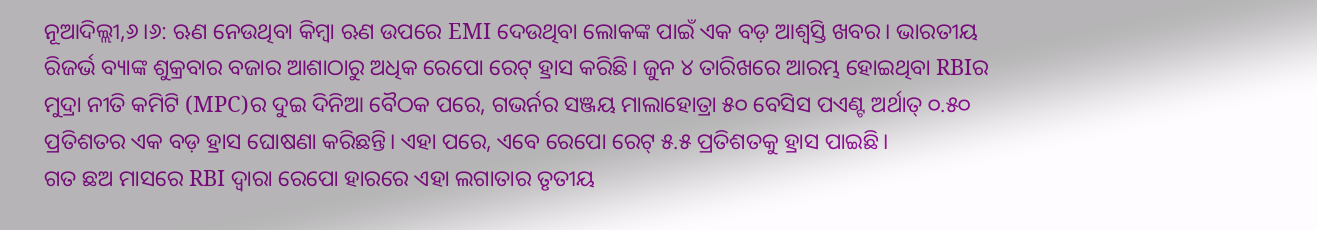ନୂଆଦିଲ୍ଲୀ,୬।୬: ଋଣ ନେଉଥିବା କିମ୍ବା ଋଣ ଉପରେ EMI ଦେଉଥିବା ଲୋକଙ୍କ ପାଇଁ ଏକ ବଡ଼ ଆଶ୍ୱସ୍ତି ଖବର। ଭାରତୀୟ ରିଜର୍ଭ ବ୍ୟାଙ୍କ ଶୁକ୍ରବାର ବଜାର ଆଶାଠାରୁ ଅଧିକ ରେପୋ ରେଟ୍ ହ୍ରାସ କରିଛି। ଜୁନ ୪ ତାରିଖରେ ଆରମ୍ଭ ହୋଇଥିବା RBIର ମୁଦ୍ରା ନୀତି କମିଟି (MPC)ର ଦୁଇ ଦିନିଆ ବୈଠକ ପରେ, ଗଭର୍ନର ସଞ୍ଜୟ ମାଲାହୋତ୍ରା ୫୦ ବେସିସ ପଏଣ୍ଟ ଅର୍ଥାତ୍ ୦.୫୦ ପ୍ରତିଶତର ଏକ ବଡ଼ ହ୍ରାସ ଘୋଷଣା କରିଛନ୍ତି। ଏହା ପରେ, ଏବେ ରେପୋ ରେଟ୍ ୫.୫ ପ୍ରତିଶତକୁ ହ୍ରାସ ପାଇଛି।
ଗତ ଛଅ ମାସରେ RBI ଦ୍ୱାରା ରେପୋ ହାରରେ ଏହା ଲଗାତାର ତୃତୀୟ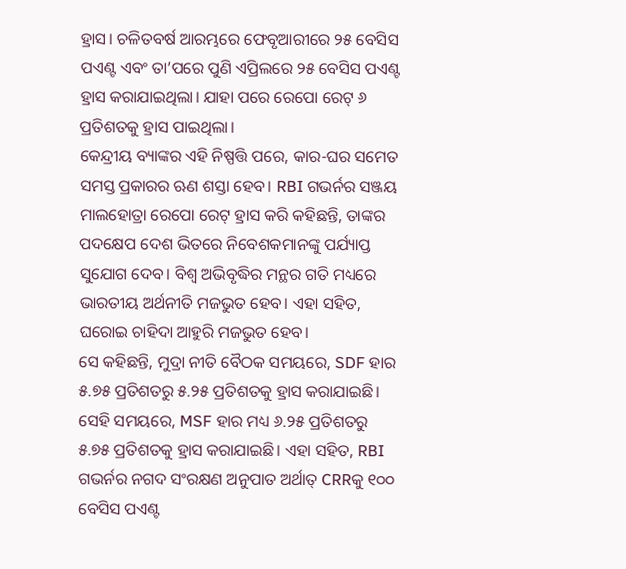ହ୍ରାସ। ଚଳିତବର୍ଷ ଆରମ୍ଭରେ ଫେବୃଆରୀରେ ୨୫ ବେସିସ ପଏଣ୍ଟ ଏବଂ ତା’ପରେ ପୁଣି ଏପ୍ରିଲରେ ୨୫ ବେସିସ ପଏଣ୍ଟ ହ୍ରାସ କରାଯାଇଥିଲା। ଯାହା ପରେ ରେପୋ ରେଟ୍ ୬ ପ୍ରତିଶତକୁ ହ୍ରାସ ପାଇଥିଲା।
କେନ୍ଦ୍ରୀୟ ବ୍ୟାଙ୍କର ଏହି ନିଷ୍ପତ୍ତି ପରେ, କାର-ଘର ସମେତ ସମସ୍ତ ପ୍ରକାରର ଋଣ ଶସ୍ତା ହେବ। RBI ଗଭର୍ନର ସଞ୍ଜୟ ମାଲହୋତ୍ରା ରେପୋ ରେଟ୍ ହ୍ରାସ କରି କହିଛନ୍ତି, ତାଙ୍କର ପଦକ୍ଷେପ ଦେଶ ଭିତରେ ନିବେଶକମାନଙ୍କୁ ପର୍ଯ୍ୟାପ୍ତ ସୁଯୋଗ ଦେବ। ବିଶ୍ୱ ଅଭିବୃଦ୍ଧିର ମନ୍ଥର ଗତି ମଧ୍ୟରେ ଭାରତୀୟ ଅର୍ଥନୀତି ମଜଭୁତ ହେବ। ଏହା ସହିତ, ଘରୋଇ ଚାହିଦା ଆହୁରି ମଜଭୁତ ହେବ।
ସେ କହିଛନ୍ତି, ମୁଦ୍ରା ନୀତି ବୈଠକ ସମୟରେ, SDF ହାର ୫.୭୫ ପ୍ରତିଶତରୁ ୫.୨୫ ପ୍ରତିଶତକୁ ହ୍ରାସ କରାଯାଇଛି। ସେହି ସମୟରେ, MSF ହାର ମଧ୍ୟ ୬.୨୫ ପ୍ରତିଶତରୁ ୫.୭୫ ପ୍ରତିଶତକୁ ହ୍ରାସ କରାଯାଇଛି। ଏହା ସହିତ, RBI ଗଭର୍ନର ନଗଦ ସଂରକ୍ଷଣ ଅନୁପାତ ଅର୍ଥାତ୍ CRRକୁ ୧୦୦ ବେସିସ ପଏଣ୍ଟ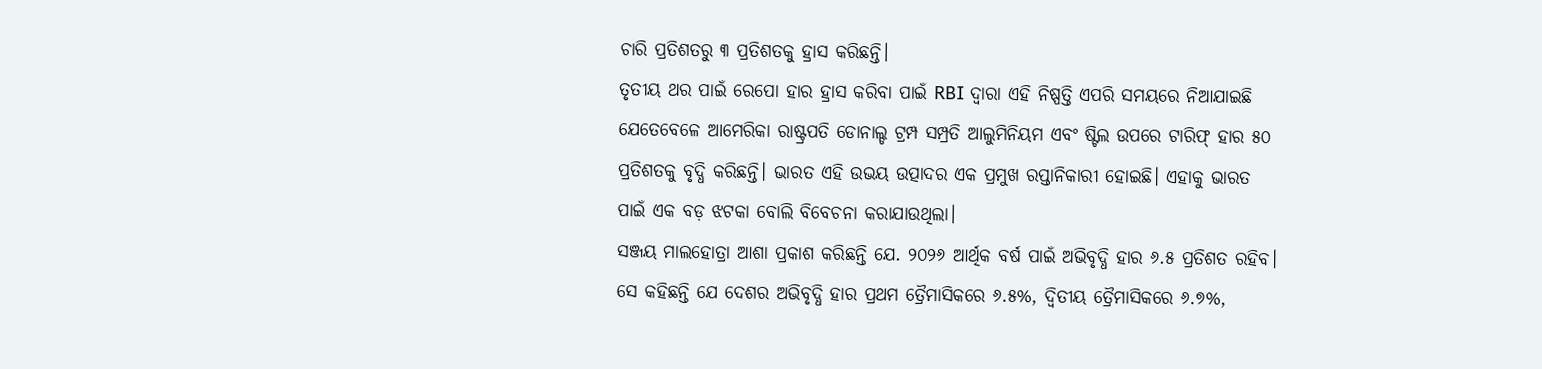ଚାରି ପ୍ରତିଶତରୁ ୩ ପ୍ରତିଶତକୁ ହ୍ରାସ କରିଛନ୍ତି।
ତୃତୀୟ ଥର ପାଇଁ ରେପୋ ହାର ହ୍ରାସ କରିବା ପାଇଁ RBI ଦ୍ୱାରା ଏହି ନିଷ୍ପତ୍ତି ଏପରି ସମୟରେ ନିଆଯାଇଛି ଯେତେବେଳେ ଆମେରିକା ରାଷ୍ଟ୍ରପତି ଡୋନାଲ୍ଡ ଟ୍ରମ୍ପ ସମ୍ପ୍ରତି ଆଲୁମିନିୟମ ଏବଂ ଷ୍ଟିଲ ଉପରେ ଟାରିଫ୍ ହାର ୫୦ ପ୍ରତିଶତକୁ ବୃଦ୍ଧି କରିଛନ୍ତି। ଭାରତ ଏହି ଉଭୟ ଉତ୍ପାଦର ଏକ ପ୍ରମୁଖ ରପ୍ତାନିକାରୀ ହୋଇଛି। ଏହାକୁ ଭାରତ ପାଇଁ ଏକ ବଡ଼ ଝଟକା ବୋଲି ବିବେଚନା କରାଯାଉଥିଲା।
ସଞ୍ଜୟ ମାଲହୋତ୍ରା ଆଶା ପ୍ରକାଶ କରିଛନ୍ତି ଯେ. ୨୦୨୬ ଆର୍ଥିକ ବର୍ଷ ପାଇଁ ଅଭିବୃଦ୍ଧି ହାର ୬.୫ ପ୍ରତିଶତ ରହିବ। ସେ କହିଛନ୍ତି ଯେ ଦେଶର ଅଭିବୃଦ୍ଧି ହାର ପ୍ରଥମ ତ୍ରୈମାସିକରେ ୬.୫%, ଦ୍ୱିତୀୟ ତ୍ରୈମାସିକରେ ୬.୭%,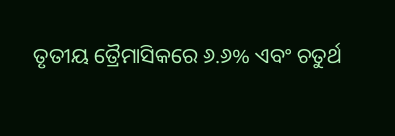ତୃତୀୟ ତ୍ରୈମାସିକରେ ୬.୬% ଏବଂ ଚତୁର୍ଥ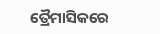ତ୍ରୈମାସିକରେ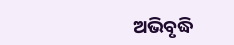ଅଭିବୃଦ୍ଧି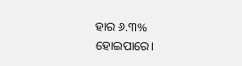ହାର ୬.୩% ହୋଇପାରେ।